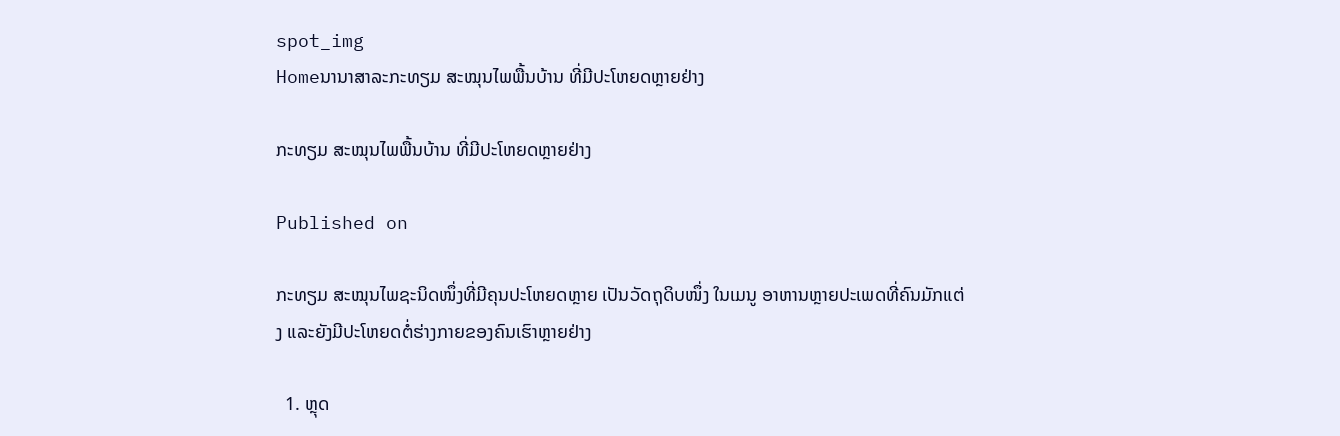spot_img
Homeນານາສາລະກະທຽມ ສະໝຸນໄພພື້ນບ້ານ ທີ່ມີປະໂຫຍດຫຼາຍຢ່າງ

ກະທຽມ ສະໝຸນໄພພື້ນບ້ານ ທີ່ມີປະໂຫຍດຫຼາຍຢ່າງ

Published on

ກະທຽມ ສະໝຸນໄພຊະນິດໜຶ່ງທີ່ມີຄຸນປະໂຫຍດຫຼາຍ ເປັນວັດຖຸດິບໜຶ່ງ ໃນເມນູ ອາຫານຫຼາຍປະເພດທີ່ຄົນມັກແຕ່ງ ແລະຍັງມີປະໂຫຍດຕໍ່ຮ່າງກາຍຂອງຄົນເຮົາຫຼາຍຢ່າງ

  1. ຫຼຸດ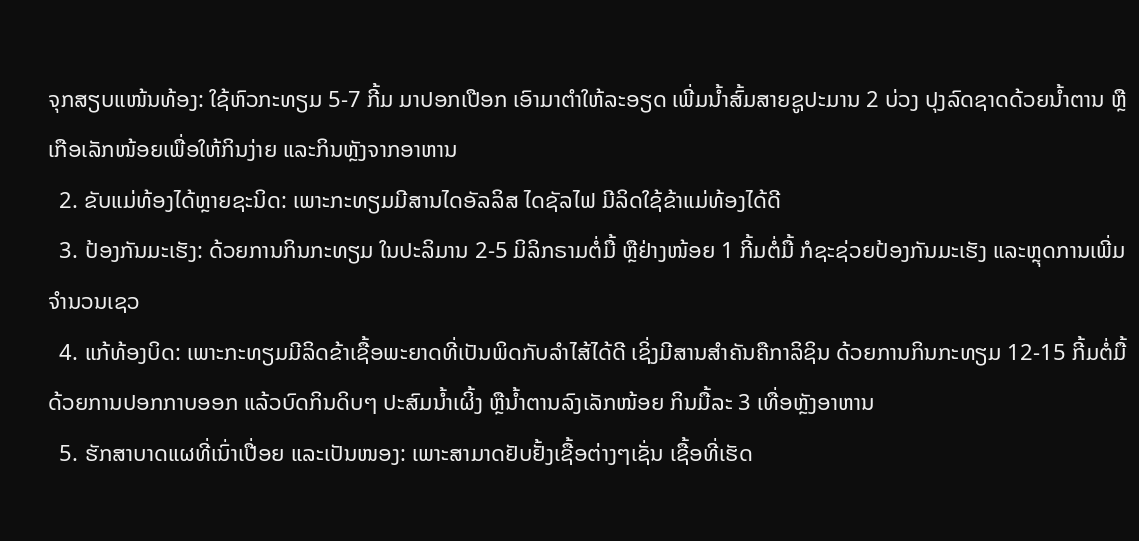ຈຸກສຽບແໜ້ນທ້ອງ: ໃຊ້ຫົວກະທຽມ 5-7 ກີ້ມ ມາປອກເປືອກ ເອົາມາຕໍາໃຫ້ລະອຽດ ເພີ່ມນໍ້າສົ້ມສາຍຊູປະມານ 2 ບ່ວງ ປຸງລົດຊາດດ້ວຍນໍ້າຕານ ຫຼືເກືອເລັກໜ້ອຍເພື່ອໃຫ້ກິນງ່າຍ ແລະກິນຫຼັງຈາກອາຫານ
  2. ຂັບແມ່ທ້ອງໄດ້ຫຼາຍຊະນິດ: ເພາະກະທຽມມີສານໄດອັລລິສ ໄດຊັລໄຟ ມີລິດໃຊ້ຂ້າແມ່ທ້ອງໄດ້ດີ
  3. ປ້ອງກັນມະເຮັງ: ດ້ວຍການກິນກະທຽມ ໃນປະລິມານ 2-5 ມິລິກຣາມຕໍ່ມື້ ຫຼືຢ່າງໜ້ອຍ 1 ກີ້ມຕໍ່ມື້ ກໍຊະຊ່ວຍປ້ອງກັນມະເຮັງ ແລະຫຼຸດການເພີ່ມຈຳນວນເຊວ
  4. ແກ້ທ້ອງບິດ: ເພາະກະທຽມມີລິດຂ້າເຊື້ອພະຍາດທີ່ເປັນພິດກັບລຳໄສ້ໄດ້ດີ ເຊິ່ງມີສານສຳຄັນຄືກາລິຊິນ ດ້ວຍການກິນກະທຽມ 12-15 ກີ້ມຕໍ່ມື້ ດ້ວຍການປອກກາບອອກ ແລ້ວບົດກິນດິບໆ ປະສົມນໍ້າເຜິ້ງ ຫຼືນໍ້າຕານລົງເລັກໜ້ອຍ ກິນມື້ລະ 3 ເທື່ອຫຼັງອາຫານ
  5. ຮັກສາບາດແຜທີ່ເນົ່າເປື່ອຍ ແລະເປັນໜອງ: ເພາະສາມາດຢັບຢັ້ງເຊື້ອຕ່າງໆເຊັ່ນ ເຊື້ອທີ່ເຮັດ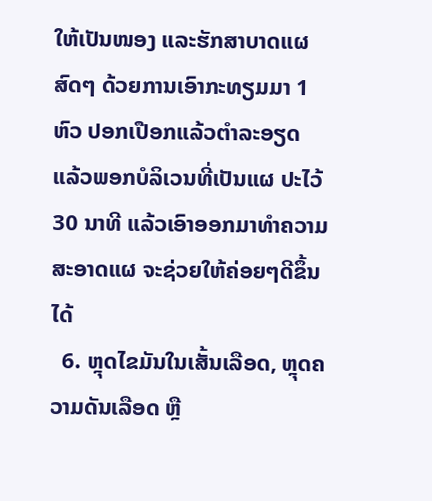ໃຫ້ເປັນໜອງ ແລະຮັກສາບາດແຜສົດໆ ດ້ວຍການເອົາກະທຽມມາ 1 ຫົວ ປອກເປືອກແລ້ວຕຳລະອຽດ ແລ້ວພອກບໍລິເວນທີ່ເປັນແຜ ປະໄວ້ 30 ນາທີ ແລ້ວເອົາອອກມາທຳຄວາມສະອາດແຜ ຈະຊ່ວຍໃຫ້ຄ່ອຍໆດີຂຶ້ນໄດ້
  6. ຫຼຸດໄຂມັນໃນເສັ້ນເລືອດ, ຫຼຸດຄວາມດັນເລືອດ ຫຼື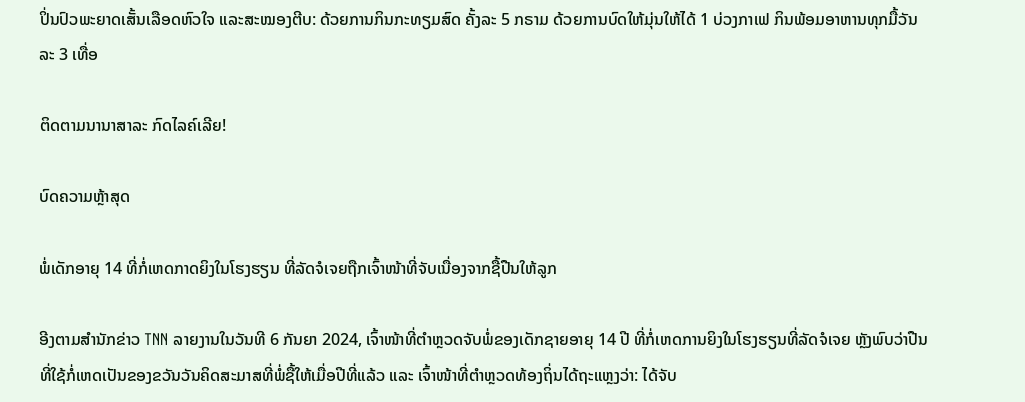ປິ່ນປົວພະຍາດເສັ້ນເລືອດຫົວໃຈ ແລະສະໝອງຕີບ: ດ້ວຍການກິນກະທຽມສົດ ຄັ້ງລະ 5 ກຣາມ ດ້ວຍການບົດໃຫ້ມຸ່ນໃຫ້ໄດ້ 1 ບ່ວງກາເຟ ກິນພ້ອມອາຫານທຸກມື້ວັນລະ 3 ເທື່ອ

ຕິດຕາມນານາສາລະ ກົດໄລຄ໌ເລີຍ!

ບົດຄວາມຫຼ້າສຸດ

ພໍ່ເດັກອາຍຸ 14 ທີ່ກໍ່ເຫດກາດຍິງໃນໂຮງຮຽນ ທີ່ລັດຈໍເຈຍຖືກເຈົ້າໜ້າທີ່ຈັບເນື່ອງຈາກຊື້ປືນໃຫ້ລູກ

ອີງຕາມສຳນັກຂ່າວ TNN ລາຍງານໃນວັນທີ 6 ກັນຍາ 2024, ເຈົ້າໜ້າທີ່ຕຳຫຼວດຈັບພໍ່ຂອງເດັກຊາຍອາຍຸ 14 ປີ ທີ່ກໍ່ເຫດການຍິງໃນໂຮງຮຽນທີ່ລັດຈໍເຈຍ ຫຼັງພົບວ່າປືນທີ່ໃຊ້ກໍ່ເຫດເປັນຂອງຂວັນວັນຄິດສະມາສທີ່ພໍ່ຊື້ໃຫ້ເມື່ອປີທີ່ແລ້ວ ແລະ ເຈົ້າໜ້າທີ່ຕຳຫຼວດທ້ອງຖິ່ນໄດ້ຖະແຫຼງວ່າ: ໄດ້ຈັບ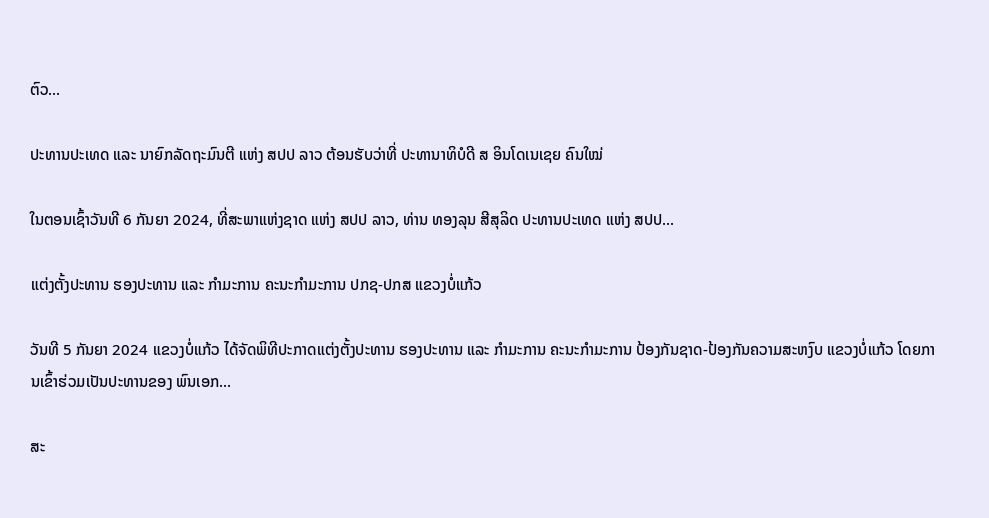ຕົວ...

ປະທານປະເທດ ແລະ ນາຍົກລັດຖະມົນຕີ ແຫ່ງ ສປປ ລາວ ຕ້ອນຮັບວ່າທີ່ ປະທານາທິບໍດີ ສ ອິນໂດເນເຊຍ ຄົນໃໝ່

ໃນຕອນເຊົ້າວັນທີ 6 ກັນຍາ 2024, ທີ່ສະພາແຫ່ງຊາດ ແຫ່ງ ສປປ ລາວ, ທ່ານ ທອງລຸນ ສີສຸລິດ ປະທານປະເທດ ແຫ່ງ ສປປ...

ແຕ່ງຕັ້ງປະທານ ຮອງປະທານ ແລະ ກຳມະການ ຄະນະກຳມະການ ປກຊ-ປກສ ແຂວງບໍ່ແກ້ວ

ວັນທີ 5 ກັນຍາ 2024 ແຂວງບໍ່ແກ້ວ ໄດ້ຈັດພິທີປະກາດແຕ່ງຕັ້ງປະທານ ຮອງປະທານ ແລະ ກຳມະການ ຄະນະກຳມະການ ປ້ອງກັນຊາດ-ປ້ອງກັນຄວາມສະຫງົບ ແຂວງບໍ່ແກ້ວ ໂດຍການເຂົ້າຮ່ວມເປັນປະທານຂອງ ພົນເອກ...

ສະ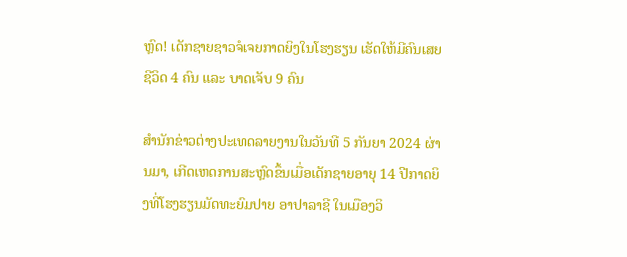ຫຼົດ! ເດັກຊາຍຊາວຈໍເຈຍກາດຍິງໃນໂຮງຮຽນ ເຮັດໃຫ້ມີຄົນເສຍຊີວິດ 4 ຄົນ ແລະ ບາດເຈັບ 9 ຄົນ

ສຳນັກຂ່າວຕ່າງປະເທດລາຍງານໃນວັນທີ 5 ກັນຍາ 2024 ຜ່ານມາ, ເກີດເຫດການສະຫຼົດຂຶ້ນເມື່ອເດັກຊາຍອາຍຸ 14 ປີກາດຍິງທີ່ໂຮງຮຽນມັດທະຍົມປາຍ ອາປາລາຊີ ໃນເມືອງວິ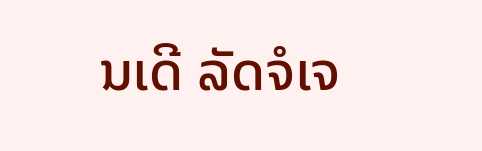ນເດີ ລັດຈໍເຈ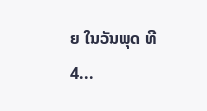ຍ ໃນວັນພຸດ ທີ 4...